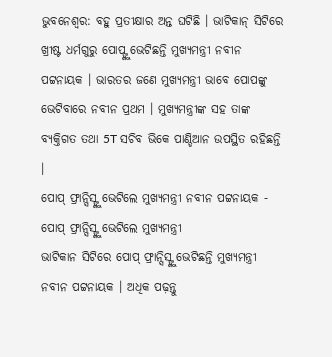ଭୁବନେଶ୍ବର: ବହୁ ପ୍ରତୀକ୍ଷାର ଅନ୍ତ ଘଟିଛି । ଭାଟିକାନ୍ ସିଟିରେ ଖ୍ରୀଷ୍ଟ ଧର୍ମଗୁରୁ ପୋପ୍ଙ୍କୁ ଭେଟିଛନ୍ତି ମୁଖ୍ୟମନ୍ତ୍ରୀ ନବୀନ ପଟ୍ଟନାୟକ । ଭାରତର ଜଣେ ମୁଖ୍ୟମନ୍ତ୍ରୀ ଭାବେ ପୋପଙ୍କୁ ଭେଟିବାରେ ନବୀନ ପ୍ରଥମ । ମୁଖ୍ୟମନ୍ତ୍ରୀଙ୍କ ସହ ତାଙ୍କ ବ୍ୟକ୍ତିଗତ ତଥା 5T ସଚିବ ଭିକେ ପାଣ୍ଡିଆନ ଉପସ୍ଥିତ ରହିଛନ୍ତି ।
ପୋପ୍ ଫ୍ରାନ୍ସିସ୍ଙ୍କୁ ଭେଟିଲେ ମୁଖ୍ୟମନ୍ତ୍ରୀ ନବୀନ ପଟ୍ଟନାୟକ - ପୋପ୍ ଫ୍ରାନ୍ସିସ୍ଙ୍କୁ ଭେଟିଲେ ମୁଖ୍ୟମନ୍ତ୍ରୀ
ଭାଟିକାନ ସିଟିରେ ପୋପ୍ ଫ୍ରାନ୍ସିସ୍ଙ୍କୁ ଭେଟିଛନ୍ତି ମୁଖ୍ୟମନ୍ତ୍ରୀ ନବୀନ ପଟ୍ଟନାୟକ । ଅଧିକ ପଢ଼ନ୍ତୁ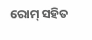ରୋମ୍ ସହିତ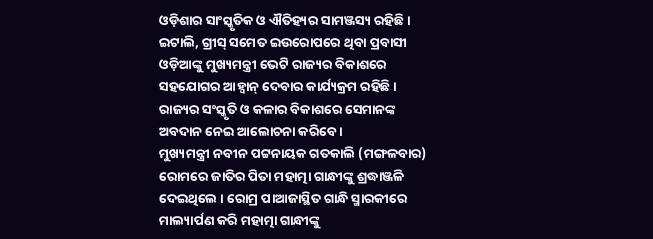ଓଡ଼ିଶାର ସାଂସ୍କୃତିକ ଓ ଐତିହ୍ୟର ସାମଞ୍ଜସ୍ୟ ରହିଛି । ଇଟାଲି, ଗ୍ରୀସ୍ ସମେତ ଇଉରୋପରେ ଥିବା ପ୍ରବାସୀ ଓଡ଼ିଆଙ୍କୁ ମୁଖ୍ୟମନ୍ତ୍ରୀ ଭେଟି ରାଜ୍ୟର ବିକାଶରେ ସହଯୋଗର ଆହ୍ବାନ୍ ଦେବାର କାର୍ଯ୍ୟକ୍ରମ ରହିଛି । ରାଜ୍ୟର ସଂସ୍କୃତି ଓ କଳାର ବିକାଶରେ ସେମାନଙ୍କ ଅବଦାନ ନେଇ ଆଲୋଚନା କରିବେ ।
ମୁଖ୍ୟମନ୍ତ୍ରୀ ନବୀନ ପଟ୍ଟନାୟକ ଗତକାଲି (ମଙ୍ଗଳବାର) ରୋମରେ ଜାତିର ପିତା ମହାତ୍ମା ଗାନ୍ଧୀଙ୍କୁ ଶ୍ରଦ୍ଧାଞ୍ଜଳି ଦେଇଥିଲେ । ରୋମ୍ର ପାଆଜାସ୍ଥିତ ଗାନ୍ଧି ସ୍ମାରକୀରେ ମାଲ୍ୟାର୍ପଣ କରି ମହାତ୍ମା ଗାନ୍ଧୀଙ୍କୁ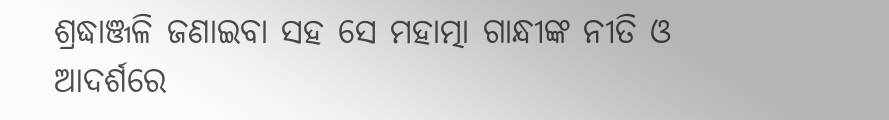ଶ୍ରଦ୍ଧାଞ୍ଜଳି ଜଣାଇବା ସହ ସେ ମହାତ୍ମା ଗାନ୍ଧୀଙ୍କ ନୀତି ଓ ଆଦର୍ଶରେ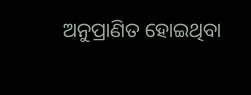ଅନୁପ୍ରାଣିତ ହୋଇଥିବା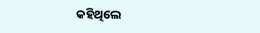କହିଥିଲେ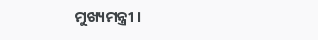ମୁଖ୍ୟମନ୍ତ୍ରୀ ।